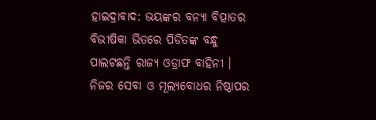ହାଇଦ୍ରାବାଦ: ଭୟଙ୍କର ବନ୍ୟା ବିତ୍ପାତର ବିଭୀଷିକା ଭିତରେ ପିଡିତଙ୍କ ବନ୍ଧୁ ପାଲଟଛନ୍ତି ରାଜ୍ୟ ଓଡ୍ରାଫ ବାହିନୀ । ନିଜର ସେବା ଓ ମୂଲ୍ୟବୋଧର ନିଷ୍ଠାପର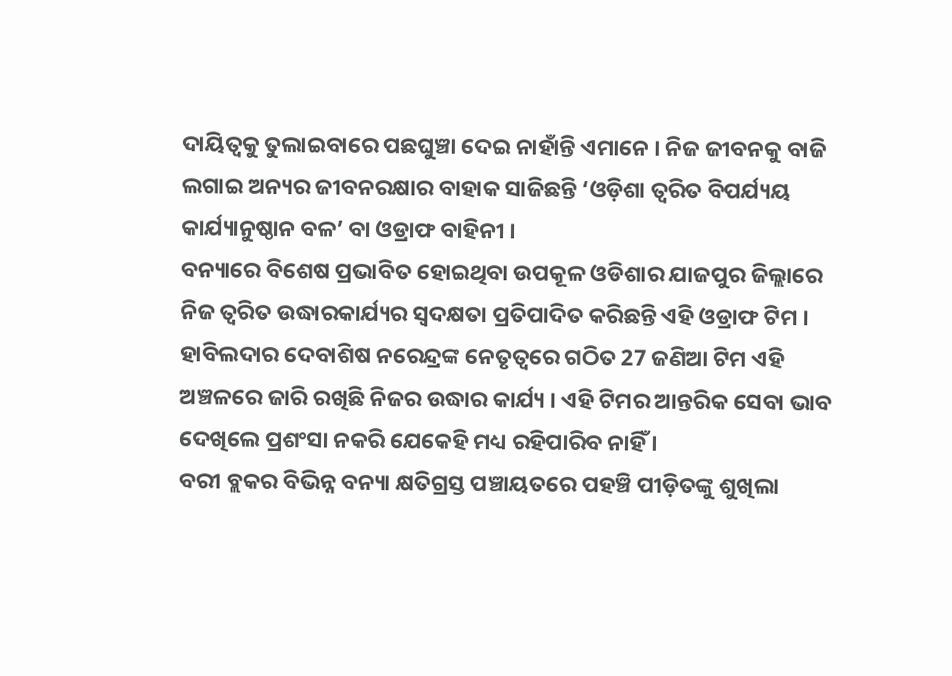ଦାୟିତ୍ବକୁ ତୁଲାଇବାରେ ପଛଘୁଞ୍ଚା ଦେଇ ନାହାଁନ୍ତି ଏମାନେ । ନିଜ ଜୀବନକୁ ବାଜି ଲଗାଇ ଅନ୍ୟର ଜୀବନରକ୍ଷାର ବାହାକ ସାଜିଛନ୍ତି ‘ଓଡ଼ିଶା ତ୍ୱରିତ ବିପର୍ଯ୍ୟୟ କାର୍ଯ୍ୟାନୁଷ୍ଠାନ ବଳ’ ବା ଓଡ୍ରାଫ ବାହିନୀ ।
ବନ୍ୟାରେ ବିଶେଷ ପ୍ରଭାବିତ ହୋଇଥିବା ଉପକୂଳ ଓଡିଶାର ଯାଜପୁର ଜିଲ୍ଲାରେ ନିଜ ତ୍ବରିତ ଉଦ୍ଧାରକାର୍ଯ୍ୟର ସ୍ବଦକ୍ଷତା ପ୍ରତିପାଦିତ କରିଛନ୍ତି ଏହି ଓଡ୍ରାଫ ଟିମ । ହାବିଲଦାର ଦେବାଶିଷ ନରେନ୍ଦ୍ରଙ୍କ ନେତୃତ୍ବରେ ଗଠିତ 27 ଜଣିଆ ଟିମ ଏହି ଅଞ୍ଚଳରେ ଜାରି ରଖିଛି ନିଜର ଉଦ୍ଧାର କାର୍ଯ୍ୟ । ଏହି ଟିମର ଆନ୍ତରିକ ସେବା ଭାବ ଦେଖିଲେ ପ୍ରଶଂସା ନକରି ଯେକେହି ମଧ୍ୟ ରହିପାରିବ ନାହିଁ ।
ବରୀ ବ୍ଲକର ବିଭିନ୍ନ ବନ୍ୟା କ୍ଷତିଗ୍ରସ୍ତ ପଞ୍ଚାୟତରେ ପହଞ୍ଚି ପୀଡ଼ିତଙ୍କୁ ଶୁଖିଲା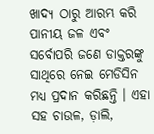ଖାଦ୍ୟ ଠାରୁ ଆରମ୍ଭ କରି ପାନୀୟ ଜଳ ଏବଂ ସର୍ବୋପରି ଜଣେ ଡାକ୍ତରଙ୍କୁ ସାଥିରେ ନେଇ ମେଡିସିନ ମଧ୍ୟ ପ୍ରଦାନ କରିଛନ୍ତି । ଏହା ସହ ଚାଉଳ, ଡ଼ାଲି,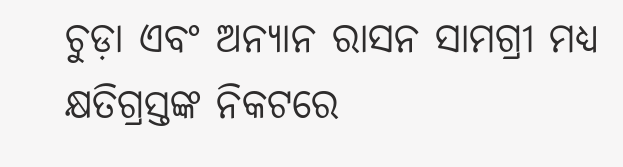ଚୁଡ଼ା ଏବଂ ଅନ୍ୟାନ ରାସନ ସାମଗ୍ରୀ ମଧ୍ୟ କ୍ଷତିଗ୍ରସ୍ତଙ୍କ ନିକଟରେ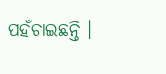ପହଁଚାଇଛନ୍ତି ।